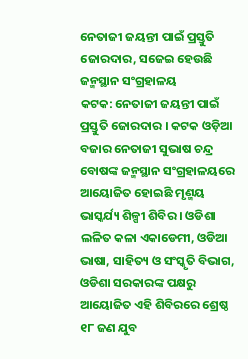ନେତାଜୀ ଜୟନ୍ତୀ ପାଇଁ ପ୍ରସ୍ତୁତି ଜୋରଦାର, ସଜେଇ ହେଉଛି ଜନ୍ମସ୍ଥାନ ସଂଗ୍ରହାଳୟ
କଟକ: ନେତାଜୀ ଜୟନ୍ତୀ ପାଇଁ ପ୍ରସ୍ତୁତି ଜୋରଦାର । କଟକ ଓଡ଼ିଆ ବଜାର ନେତାଜୀ ସୁଭାଷ ଚନ୍ଦ୍ର ବୋଷଙ୍କ ଜନ୍ମସ୍ଥାନ ସଂଗ୍ରହାଳୟରେ ଆୟୋଜିତ ହୋଇଛି ମୃଣ୍ମୟ ଭାସ୍କର୍ଯ୍ୟ ଶିଳ୍ପୀ ଶିବିର । ଓଡିଶା ଲଳିତ କଳା ଏକାଡେମୀ, ଓଡିଆ ଭାଷା, ସାହିତ୍ୟ ଓ ସଂସ୍କୃତି ବିଭାଗ, ଓଡିଶା ସରକାରଙ୍କ ପକ୍ଷରୁ ଆୟୋଜିତ ଏହି ଶିବିରରେ ଶ୍ରେଷ୍ଠ ୧୮ ଜଣ ଯୁବ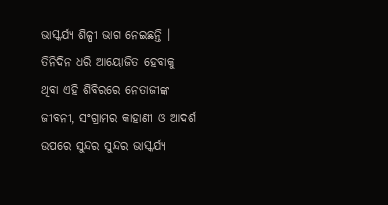ଭାସ୍କର୍ଯ୍ୟ ଶିଳ୍ପୀ ଭାଗ ନେଇଛନ୍ତି । ତିନିଦିନ ଧରି ଆୟୋଜିତ ହେବାକୁ ଥିବା ଏହି ଶିବିରରେ ନେତାଜୀଙ୍କ ଜୀବନୀ, ସଂଗ୍ରାମର କାହାଣୀ ଓ ଆଦର୍ଶ ଉପରେ ସୁନ୍ଦର ସୁନ୍ଦର ଭାସ୍କର୍ଯ୍ୟ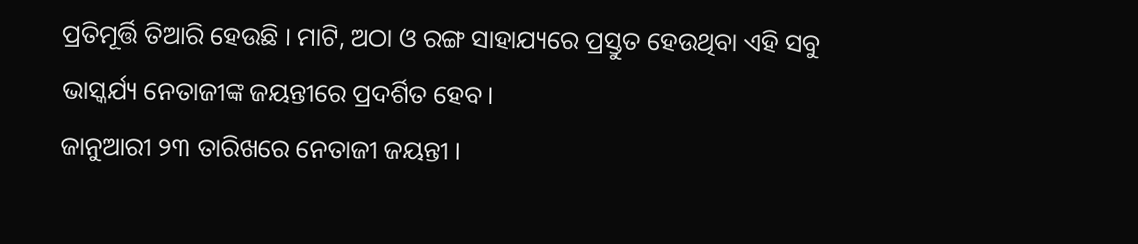ପ୍ରତିମୂର୍ତ୍ତି ତିଆରି ହେଉଛି । ମାଟି, ଅଠା ଓ ରଙ୍ଗ ସାହାଯ୍ୟରେ ପ୍ରସ୍ତୁତ ହେଉଥିବା ଏହି ସବୁ ଭାସ୍କର୍ଯ୍ୟ ନେତାଜୀଙ୍କ ଜୟନ୍ତୀରେ ପ୍ରଦର୍ଶିତ ହେବ।
ଜାନୁଆରୀ ୨୩ ତାରିଖରେ ନେତାଜୀ ଜୟନ୍ତୀ ।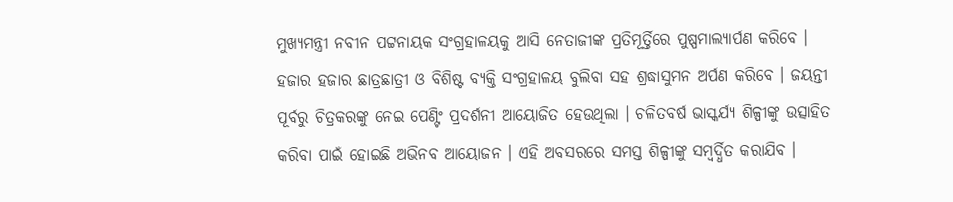ମୁଖ୍ୟମନ୍ତ୍ରୀ ନବୀନ ପଟ୍ଟନାୟକ ସଂଗ୍ରହାଳୟକୁ ଆସି ନେତାଜୀଙ୍କ ପ୍ରତିମୂର୍ତ୍ତିରେ ପୁଷ୍ପମାଲ୍ୟାର୍ପଣ କରିବେ । ହଜାର ହଜାର ଛାତ୍ରଛାତ୍ରୀ ଓ ବିଶିଷ୍ଟ ବ୍ୟକ୍ତି ସଂଗ୍ରହାଳୟ ବୁଲିବା ସହ ଶ୍ରଦ୍ଧାସୁମନ ଅର୍ପଣ କରିବେ । ଜୟନ୍ତୀ ପୂର୍ବରୁ ଚିତ୍ରକରଙ୍କୁ ନେଇ ପେଣ୍ଟିଂ ପ୍ରଦର୍ଶନୀ ଆୟୋଜିତ ହେଉଥିଲା । ଚଳିତବର୍ଷ ଭାସ୍କର୍ଯ୍ୟ ଶିଳ୍ପୀଙ୍କୁ ଉତ୍ସାହିତ କରିବା ପାଇଁ ହୋଇଛି ଅଭିନବ ଆୟୋଜନ । ଏହି ଅବସରରେ ସମସ୍ତ ଶିଳ୍ପୀଙ୍କୁ ସମ୍ବର୍ଦ୍ଧିତ କରାଯିବ ।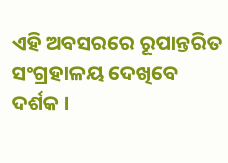ଏହି ଅବସରରେ ରୂପାନ୍ତରିତ ସଂଗ୍ରହାଳୟ ଦେଖିବେ ଦର୍ଶକ ।